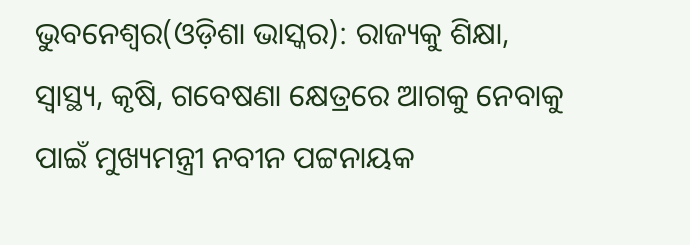ଭୁବନେଶ୍ୱର(ଓଡ଼ିଶା ଭାସ୍କର): ରାଜ୍ୟକୁ ଶିକ୍ଷା, ସ୍ୱାସ୍ଥ୍ୟ, କୃଷି, ଗବେଷଣା କ୍ଷେତ୍ରରେ ଆଗକୁ ନେବାକୁ ପାଇଁ ମୁଖ୍ୟମନ୍ତ୍ରୀ ନବୀନ ପଟ୍ଟନାୟକ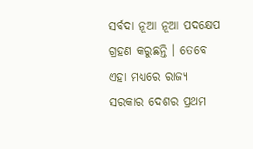ସର୍ବଦା ନୂଆ ନୂଆ ପଦକ୍ଷେପ ଗ୍ରହଣ କରୁଛନ୍ତି । ତେବେ ଏହା ମଧ୍ୟରେ ରାଜ୍ୟ ସରକାର ଦେଶର ପ୍ରଥମ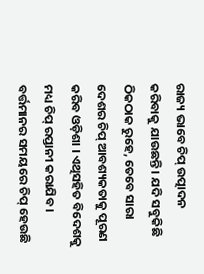ରାଜ୍ୟ ଭାବେ ଚିପ୍ ଉତ୍ପାଦନ କରିବାକୁ ଯାଉଛନ୍ତି । ଯଦି ସବୁକିଛି ଠିକଠାକ ରୁହେ, ତେବେ ସାରା ଦେଶର ଚିପ୍ ଆବଶ୍ୟକତାକୁ ପୂରଣ କରିବ ଓଡ଼ିଶା । ଏଥିସହିତ ବିଦେଶକୁ ମଧ୍ୟ ଚିପ୍ ରପ୍ତାନୀ କରାଯିବ ।
ବର୍ତ୍ତମାନର ସମୟରେ ଚିପ୍ ହେଉଛି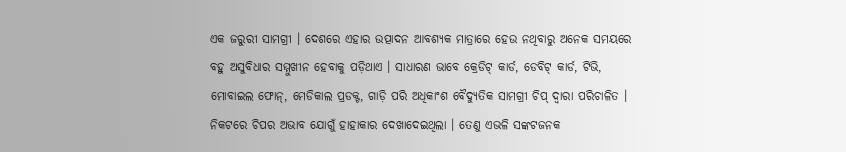ଏକ ଜରୁରୀ ସାମଗ୍ରୀ । ଦେଶରେ ଏହାର ଉତ୍ପାଦନ ଆବଶ୍ୟକ ମାତ୍ରାରେ ହେଉ ନଥିବାରୁ ଅନେକ ସମୟରେ ବହୁ ଅସୁବିଧାର ସମ୍ମୁଖୀନ ହେବାକୁ ପଡ଼ିଥାଏ । ସାଧାରଣ ଭାବେ କ୍ରେଡିଟ୍ କାର୍ଡ, ଡେବିଟ୍ କାର୍ଡ, ଟିଭି, ମୋବାଇଲ ଫୋନ୍, ମେଡିକାଲ ପ୍ରଡକ୍ଟ, ଗାଡ଼ି ପରି ଅଧିକାଂଶ ବୈଦ୍ୟୁତିକ ସାମଗ୍ରୀ ଚିପ୍ ଦ୍ୱାରା ପରିଚାଳିତ । ନିକଟରେ ଚିପର ଅଭାବ ଯୋଗୁଁ ହାହାକାର ଦେଖାଦେଇଥିଲା । ତେଣୁ ଏଭଳି ସଙ୍କଟଜନକ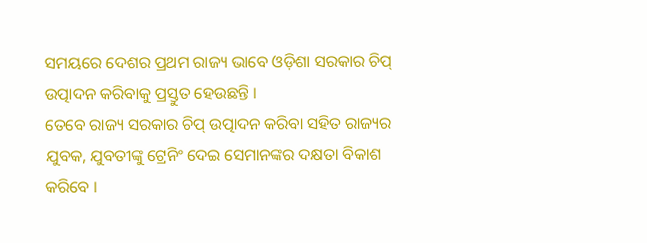ସମୟରେ ଦେଶର ପ୍ରଥମ ରାଜ୍ୟ ଭାବେ ଓଡ଼ିଶା ସରକାର ଚିପ୍ ଉତ୍ପାଦନ କରିବାକୁ ପ୍ରସ୍ତୁତ ହେଉଛନ୍ତି ।
ତେବେ ରାଜ୍ୟ ସରକାର ଚିପ୍ ଉତ୍ପାଦନ କରିବା ସହିତ ରାଜ୍ୟର ଯୁବକ, ଯୁବତୀଙ୍କୁ ଟ୍ରେନିଂ ଦେଇ ସେମାନଙ୍କର ଦକ୍ଷତା ବିକାଶ କରିବେ ।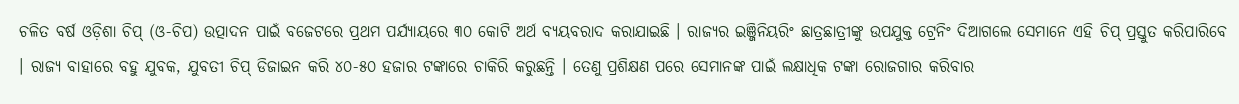ଚଳିତ ବର୍ଷ ଓଡ଼ିଶା ଚିପ୍ (ଓ-ଚିପ) ଉତ୍ପାଦନ ପାଇଁ ବଜେଟରେ ପ୍ରଥମ ପର୍ଯ୍ୟାୟରେ ୩୦ କୋଟି ଅର୍ଥ ବ୍ୟୟବରାଦ କରାଯାଇଛି । ରାଜ୍ୟର ଇଞ୍ଜିନିୟରିଂ ଛାତ୍ରଛାତ୍ରୀଙ୍କୁ ଉପଯୁକ୍ତ ଟ୍ରେନିଂ ଦିଆଗଲେ ସେମାନେ ଏହି ଚିପ୍ ପ୍ରସ୍ତୁତ କରିପାରିବେ । ରାଜ୍ୟ ବାହାରେ ବହୁ ଯୁବକ, ଯୁବତୀ ଚିପ୍ ଡିଜାଇନ କରି ୪୦-୫୦ ହଜାର ଟଙ୍କାରେ ଚାକିରି କରୁଛନ୍ତି । ତେଣୁ ପ୍ରଶିକ୍ଷଣ ପରେ ସେମାନଙ୍କ ପାଇଁ ଲକ୍ଷାଧିକ ଟଙ୍କା ରୋଜଗାର କରିବାର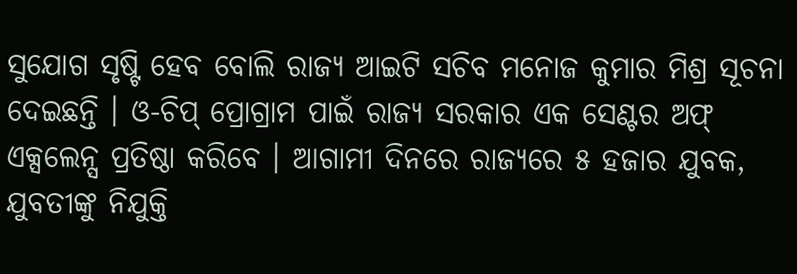ସୁଯୋଗ ସୃଷ୍ଟି ହେବ ବୋଲି ରାଜ୍ୟ ଆଇଟି ସଚିବ ମନୋଜ କୁମାର ମିଶ୍ର ସୂଚନା ଦେଇଛନ୍ତି । ଓ-ଚିପ୍ ପ୍ରୋଗ୍ରାମ ପାଇଁ ରାଜ୍ୟ ସରକାର ଏକ ସେଣ୍ଟର ଅଫ୍ ଏକ୍ସଲେନ୍ସ ପ୍ରତିଷ୍ଠା କରିବେ । ଆଗାମୀ ଦିନରେ ରାଜ୍ୟରେ ୫ ହଜାର ଯୁବକ, ଯୁବତୀଙ୍କୁ ନିଯୁକ୍ତି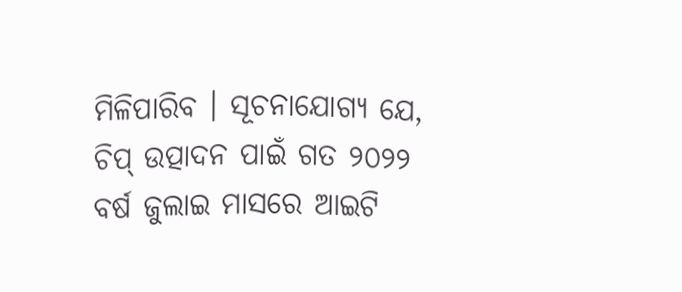ମିଳିପାରିବ । ସୂଚନାଯୋଗ୍ୟ ଯେ, ଚିପ୍ ଉତ୍ପାଦନ ପାଇଁ ଗତ ୨୦୨୨ ବର୍ଷ ଜୁଲାଇ ମାସରେ ଆଇଟି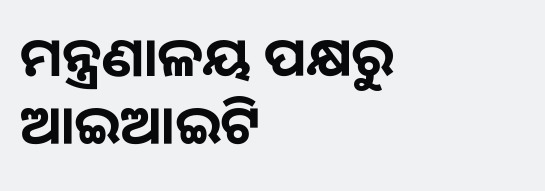ମନ୍ତ୍ରଣାଳୟ ପକ୍ଷରୁ ଆଇଆଇଟି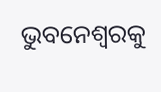ଭୁବନେଶ୍ୱରକୁ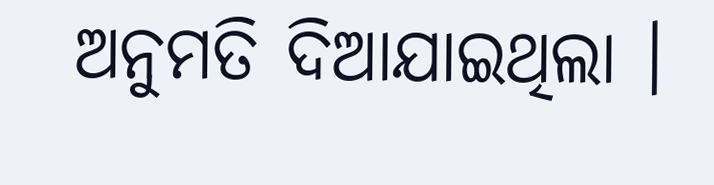ଅନୁମତି ଦିଆଯାଇଥିଲା ।